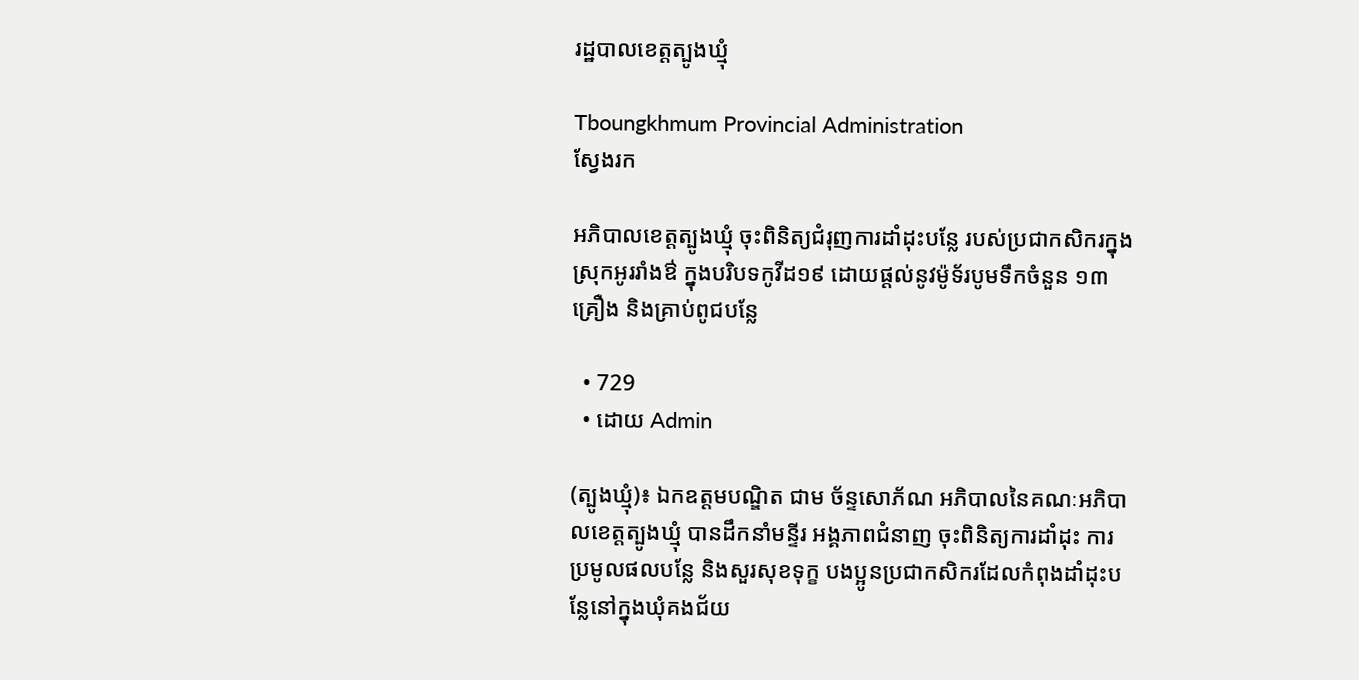រដ្ឋបាលខេត្តត្បូងឃ្មុំ

Tboungkhmum Provincial Administration
ស្វែងរក

អភិបាលខេត្តត្បូងឃ្មុំ ចុះពិនិត្យជំរុញការដាំដុះបន្លែ របស់ប្រជាកសិករក្នុងស្រុកអូររាំងឳ ក្នុងបរិបទកូវីដ១៩ ដោយផ្តល់នូវម៉ូទ័របូមទឹកចំនួន ១៣គ្រឿង និងគ្រាប់ពូជបន្លែ

  • 729
  • ដោយ Admin

(ត្បូងឃ្មុំ)៖ ឯកឧត្តមបណ្ឌិត ជាម ច័ន្ទសោភ័ណ អភិបាលនៃគណៈអភិបាលខេត្តត្បូងឃ្មុំ បានដឹកនាំមន្ទីរ អង្គភាពជំនាញ ចុះពិនិត្យការដាំដុះ ការប្រមូលផលបន្លែ និងសួរសុខទុក្ខ បងប្អូនប្រជាកសិករដែលកំពុងដាំដុះបន្លែនៅក្នុងឃុំគងជ័យ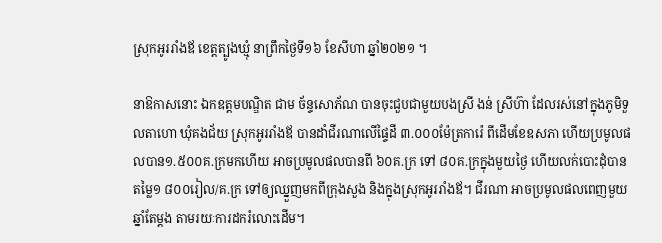ស្រុកអូររាំងឪ ខេត្តត្បូងឃ្មុំ នាព្រឹកថ្ងៃទី១៦ ខែសីហា ឆ្នាំ២០២១ ។

នាឱកាសនោះ ឯកឧត្តមបណ្ឌិត ជាម ច័ន្ទសោភ័ណ បានចុះជួបជាមួយបងស្រី ងន់ ស្រីហ៊ា ដែលរស់នៅក្នុងភូមិទួលតាហោ ឃុំគងជ័យ ស្រុកអូររាំងឪ បានដាំជីរណាលើផ្ទៃដី ៣.០០០ម៉ែត្រការ៉េ ពីដើមខែឧសភា ហើយប្រមូលផលបាន១.៥០០គ.ក្រមកហើយ អាចប្រមូលផលបានពី ៦០គ.ក្រ ទៅ ៨០គ.ក្រក្នុងមួយថ្ងៃ ហើយលក់បោះដុំបានតម្លៃ១ ៨០០រៀល/គ.ក្រ ទៅឲ្យឈ្នួញមកពីក្រុងសួង និងក្នុងស្រុកអូររាំងឪ។ ជីរណា អាចប្រមូលផលពេញមួយឆ្នាំតែម្តង តាមរយៈការដករំលោះដើម។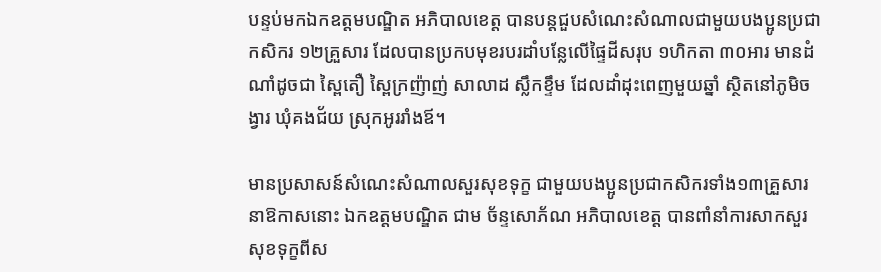បន្ទប់មកឯកឧត្តមបណ្ឌិត អភិបាលខេត្ត បានបន្តជួបសំណេះសំណាលជាមួយបងប្អូនប្រជាកសិករ ១២គ្រួសារ ដែលបានប្រកបមុខរបរដាំបន្លែលើផ្ទៃដីសរុប ១ហិកតា ៣០អារ មានដំណាំដូចជា ស្ពៃតឿ ស្ពៃក្រញ៉ាញ់ សាលាដ ស្លឹកខ្ទឹម ដែលដាំដុះពេញមួយឆ្នាំ ស្ថិតនៅភូមិចង្វារ ឃុំគងជ័យ ស្រុកអូររាំងឪ។

មានប្រសាសន៍សំណេះសំណាលសួរសុខទុក្ខ ជាមួយបងប្អូនប្រជាកសិករទាំង១៣គ្រួសារ នាឱកាសនោះ ឯកឧត្តមបណ្ឌិត ជាម ច័ន្ទសោភ័ណ អភិបាលខេត្ត បានពាំនាំការសាកសួរសុខទុក្ខពីស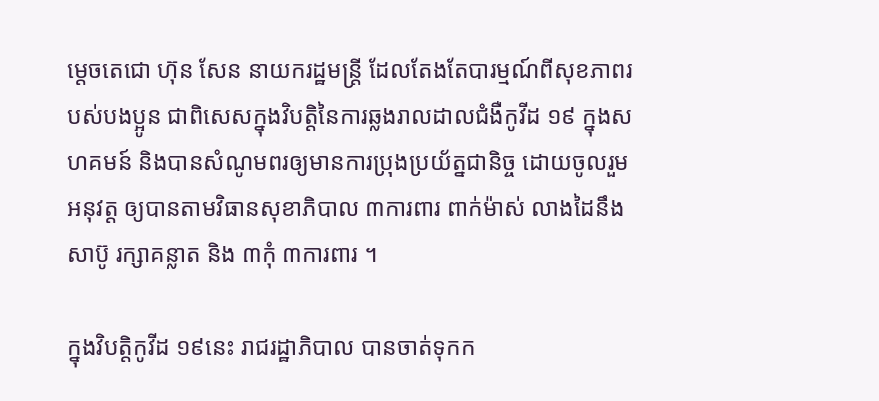ម្តេចតេជោ ហ៊ុន សែន នាយករដ្ឋមន្ត្រី ដែលតែងតែបារម្មណ៍ពីសុខភាពរបស់បងប្អូន ជាពិសេសក្នុងវិបត្តិនៃការឆ្លងរាលដាលជំងឺកូវីដ ១៩ ក្នុងសហគមន៍ និងបានសំណូមពរឲ្យមានការប្រុងប្រយ័ត្នជានិច្ច ដោយចូលរួមអនុវត្ត ឲ្យបានតាមវិធានសុខាភិបាល ៣ការពារ ពាក់ម៉ាស់ លាងដៃនឹងសាប៊ូ រក្សាគន្លាត និង ៣កុំ ៣ការពារ ។

ក្នុងវិបត្តិកូវីដ ១៩នេះ រាជរដ្ឋាភិបាល បានចាត់ទុកក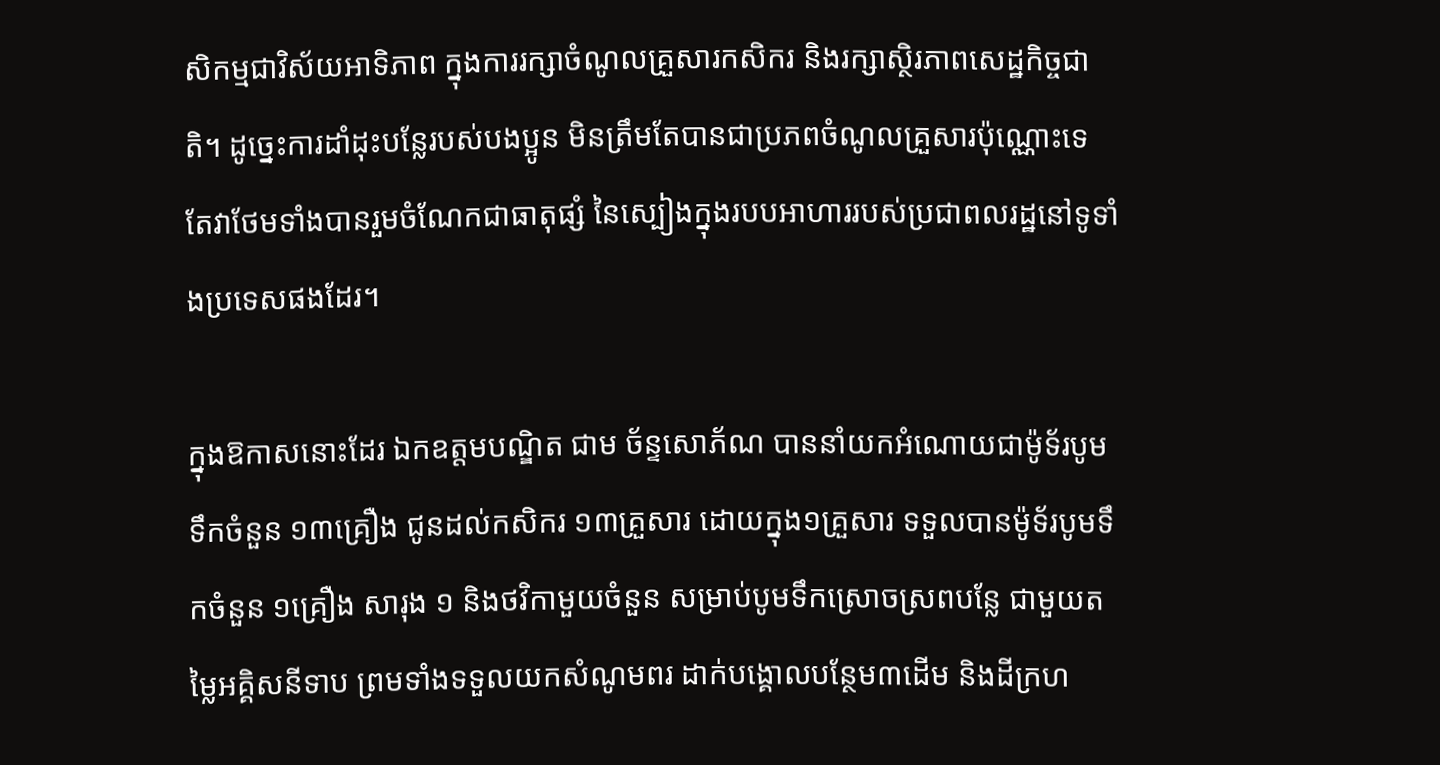សិកម្មជាវិស័យអាទិភាព ក្នុងការរក្សាចំណូលគ្រួសារកសិករ និងរក្សាស្ថិរភាពសេដ្ឋកិច្ចជាតិ។ ដូច្នេះការដាំដុះបន្លែរបស់បងប្អូន មិនត្រឹមតែបានជាប្រភពចំណូលគ្រួសារប៉ុណ្ណោះទេ តែវាថែមទាំងបានរួមចំណែកជាធាតុផ្សំ នៃស្បៀងក្នុងរបបអាហាររបស់ប្រជាពលរដ្ឋនៅទូទាំងប្រទេសផងដែរ។

ក្នុងឱកាសនោះដែរ ឯកឧត្តមបណ្ឌិត ជាម ច័ន្ទសោភ័ណ បាននាំយកអំណោយជាម៉ូទ័របូមទឹកចំនួន ១៣គ្រឿង ជូនដល់កសិករ ១៣គ្រួសារ ដោយក្នុង១គ្រួសារ ទទួលបានម៉ូទ័របូមទឹកចំនួន ១គ្រឿង សារុង ១ និងថវិកាមួយចំនួន សម្រាប់បូមទឹកស្រោចស្រពបន្លែ ជាមួយតម្លៃអគ្គិសនីទាប ព្រមទាំងទទួលយកសំណូមពរ ដាក់បង្គោលបន្ថែម៣ដើម និងដីក្រហ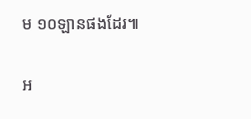ម ១០ឡានផងដែរ៕

អ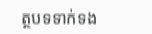ត្ថបទទាក់ទង